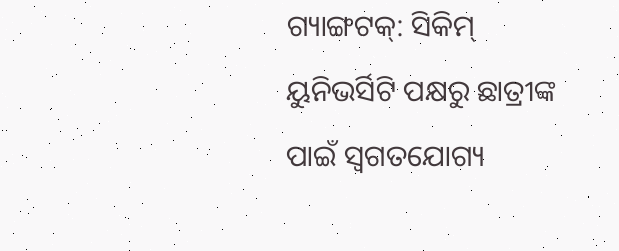ଗ୍ୟାଙ୍ଗଟକ୍: ସିକିମ୍ ୟୁନିଭର୍ସିଟି ପକ୍ଷରୁ ଛାତ୍ରୀଙ୍କ ପାଇଁ ସ୍ୱଗତଯୋଗ୍ୟ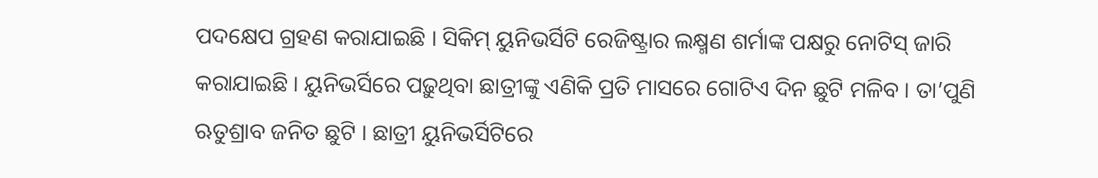ପଦକ୍ଷେପ ଗ୍ରହଣ କରାଯାଇଛି । ସିକିମ୍ ୟୁନିଭର୍ସିଟି ରେଜିଷ୍ଟ୍ରାର ଲକ୍ଷ୍ମଣ ଶର୍ମାଙ୍କ ପକ୍ଷରୁ ନୋଟିସ୍ ଜାରି କରାଯାଇଛି । ୟୁନିଭର୍ସିରେ ପଢ଼ୁଥିବା ଛାତ୍ରୀଙ୍କୁ ଏଣିକି ପ୍ରତି ମାସରେ ଗୋଟିଏ ଦିନ ଛୁଟି ମଳିବ । ତା’ପୁଣି ଋତୁଶ୍ରାବ ଜନିତ ଛୁଟି । ଛାତ୍ରୀ ୟୁନିଭର୍ସିଟିରେ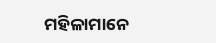ମହିଳାମାନେ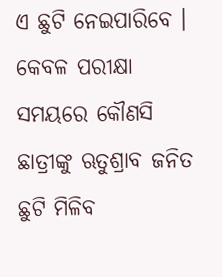ଏ ଛୁଟି ନେଇପାରିବେ । କେବଳ ପରୀକ୍ଷା ସମୟରେ କୌଣସି ଛାତ୍ରୀଙ୍କୁ ଋତୁଶ୍ରାବ ଜନିତ ଛୁଟି ମିଳିବ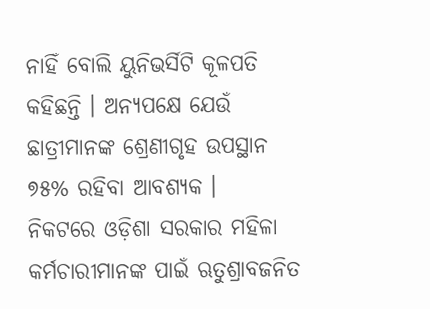ନାହିଁ ବୋଲି ୟୁନିଭର୍ସିଟି କୂଳପତି କହିଛନ୍ତି । ଅନ୍ୟପକ୍ଷେ ଯେଉଁ ଛାତ୍ରୀମାନଙ୍କ ଶ୍ରେଣୀଗୃହ ଉପସ୍ଥାନ ୭୫% ରହିବା ଆବଶ୍ୟକ ।
ନିକଟରେ ଓଡ଼ିଶା ସରକାର ମହିଳା କର୍ମଚାରୀମାନଙ୍କ ପାଇଁ ଋତୁଶ୍ରାବଜନିତ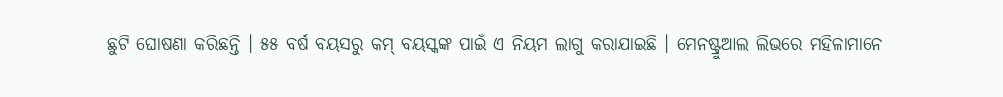ଛୁଟି ଘୋଷଣା କରିଛନ୍ତି । ୫୫ ବର୍ଷ ବୟସରୁ କମ୍ ବୟସ୍କଙ୍କ ପାଇଁ ଏ ନିୟମ ଲାଗୁ କରାଯାଇଛି । ମେନଷ୍ଟ୍ରୁଆଲ ଲିଭରେ ମହିଳାମାନେ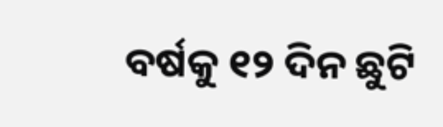ବର୍ଷକୁ ୧୨ ଦିନ ଛୁଟି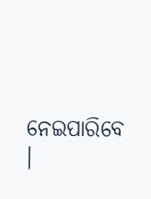ନେଇପାରିବେ ।